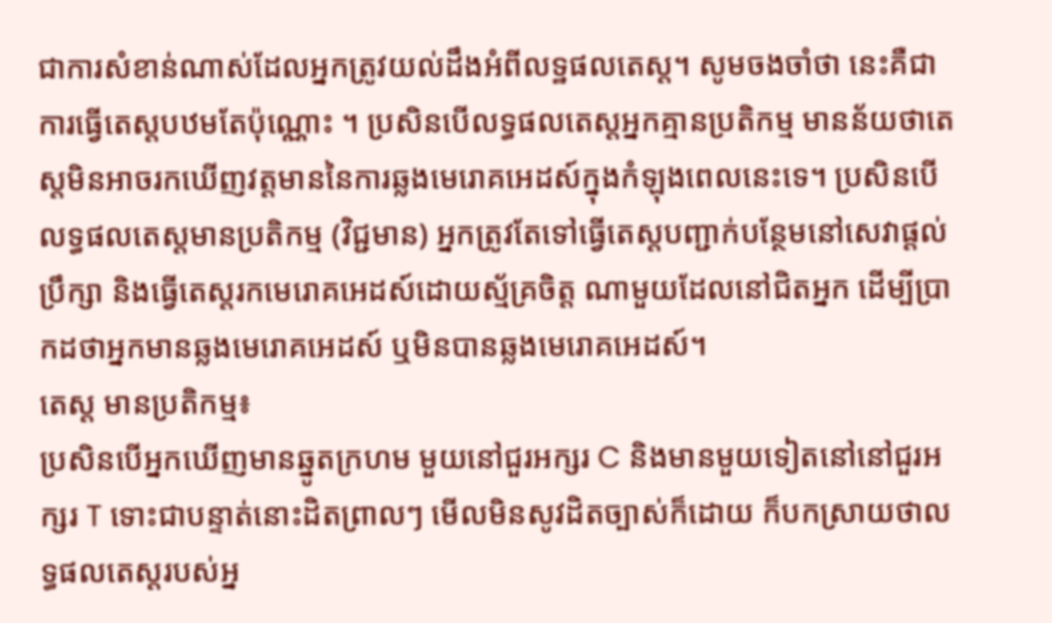ជាការសំខាន់ណាស់ដែលអ្នកត្រូវយល់ដឹងអំពីលទ្ឋផលតេស្ត។ សូមចងចាំថា នេះគឺជាការធ្វើតេស្តបឋមតែប៉ុណ្ណោះ ។ ប្រសិនបើលទ្ធផលតេស្តអ្នកគ្មានប្រតិកម្ម មានន័យថាតេស្តមិនអាចរកឃើញវត្តមាននៃការឆ្លងមេរោគអេដស៍ក្នុងកំឡុងពេលនេះទេ។ ប្រសិនបើលទ្ធផលតេស្តមានប្រតិកម្ម (វិជ្ជមាន) អ្នកត្រូវតែទៅធ្វើតេស្តបញ្ជាក់បន្ថែមនៅសេវាផ្តល់ប្រឹក្សា និងធ្វើតេស្តរកមេរោគអេដស៍ដោយស្ម័គ្រចិត្ត ណាមួយដែលនៅជិតអ្នក ដើម្បីប្រាកដថាអ្នកមានឆ្លងមេរោគអេដស៍ ឬមិនបានឆ្លងមេរោគអេដស៍។
តេស្ត មានប្រតិកម្ម៖
ប្រសិនបើអ្នកឃើញមានឆ្នូតក្រហម មួយនៅជួរអក្សរ C និងមានមួយទៀតនៅនៅជួរអក្សរ T ទោះជាបន្ទាត់នោះដិតព្រាលៗ មើលមិនសូវដិតច្បាស់ក៏ដោយ ក៏បកស្រាយថាលទ្ធផលតេស្តរបស់អ្ន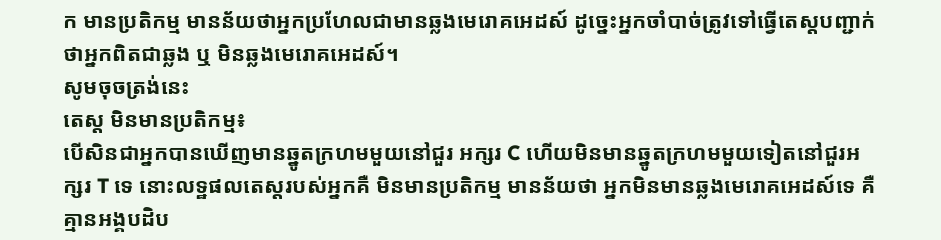ក មានប្រតិកម្ម មានន័យថាអ្នកប្រហែលជាមានឆ្លងមេរោគអេដស៍ ដូច្នេះអ្នកចាំបាច់ត្រូវទៅធ្វើតេស្តបញ្ជាក់ថាអ្នកពិតជាឆ្លង ឬ មិនឆ្លងមេរោគអេដស៍។
សូមចុចត្រង់នេះ
តេស្ត មិនមានប្រតិកម្ម៖
បើសិនជាអ្នកបានឃើញមានឆ្នូតក្រហមមួយនៅជួរ អក្សរ C ហើយមិនមានឆ្នូតក្រហមមួយទៀតនៅជួរអក្សរ T ទេ នោះលទ្ឋផលតេស្តរបស់អ្នកគឺ មិនមានប្រតិកម្ម មានន័យថា អ្នកមិនមានឆ្លងមេរោគអេដស៍ទេ គឺគ្មានអង្គបដិប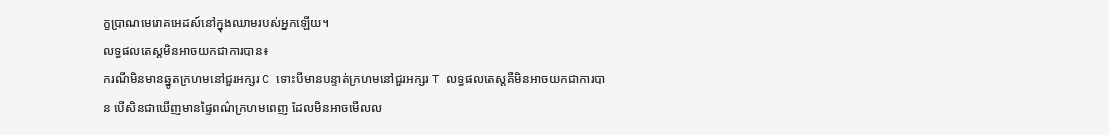ក្ខប្រាណមេរោគអេដស៍នៅក្នុងឈាមរបស់អ្នកឡើយ។
លទ្ធផលតេស្តមិនអាចយកជាការបាន៖
ករណីមិនមានឆ្នូតក្រហមនៅជួរអក្សរ C ទោះបីមានបន្ទាត់ក្រហមនៅជួរអក្សរ T លទ្ធផលតេស្តគឺមិនអាចយកជាការបាន បើសិនជាឃើញមានផ្ទៃពណ៌ក្រហមពេញ ដែលមិនអាចមើលល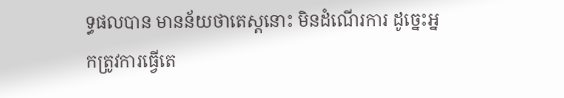ទ្ធផលបាន មានន័យថាតេស្តនោះ មិនដំណើរការ ដូច្នេះអ្នកត្រូវការធ្វើតេ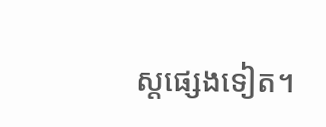ស្តផ្សេងទៀត។